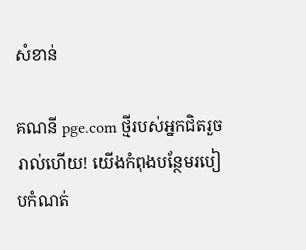សំខាន់

គណនី pge.com ថ្មីរបស់អ្នកជិតរួចរាល់ហើយ! យើងកំពុងបន្ថែមរបៀបកំណត់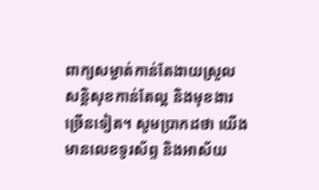ពាក្យសម្ងាត់កាន់តែងាយស្រួល សន្តិសុខកាន់តែល្អ និងមុខងារច្រើនទៀត។ សូមប្រាកដថា យើងមានលេខទូរស័ព្ទ និងអាស័យ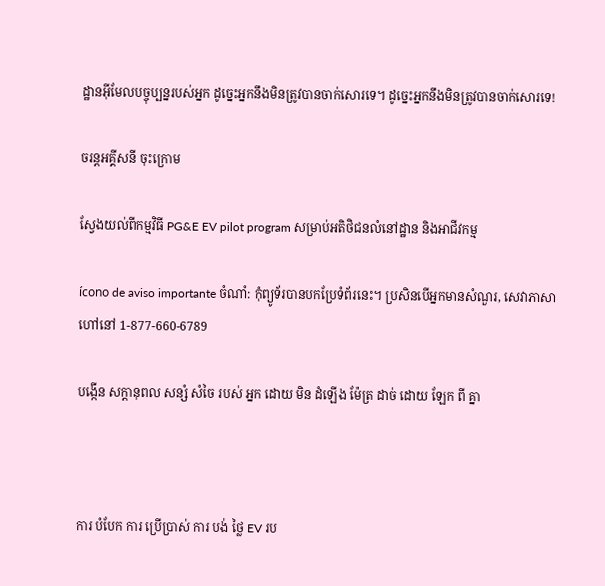ដ្ឋានអ៊ីមែលបច្ចុប្បន្នរបស់អ្នក ដូច្នេះអ្នកនឹងមិនត្រូវបានចាក់សោរទេ។ ដូច្នេះអ្នកនឹងមិនត្រូវបានចាក់សោរទេ!

ចរន្តអគ្គីសនី ចុះក្រោម

ស្វែងយល់ពីកម្មវិធី PG&E EV pilot program សម្រាប់អតិថិជនលំនៅដ្ឋាន និងអាជីវកម្ម

ícono de aviso importante ចំណាំ: កុំព្យូទ័របានបកប្រែទំព័រនេះ។ ប្រសិនបើអ្នកមានសំណួរ, សេវាភាសាហៅនៅ 1-877-660-6789

បង្កើន សក្តានុពល សន្សំ សំចៃ របស់ អ្នក ដោយ មិន ដំឡើង ម៉ែត្រ ដាច់ ដោយ ឡែក ពី គ្នា



ការ បំបែក ការ ប្រើប្រាស់ ការ បង់ ថ្លៃ EV រប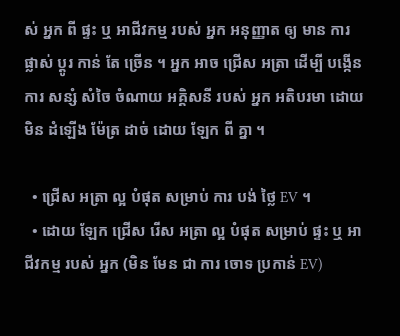ស់ អ្នក ពី ផ្ទះ ឬ អាជីវកម្ម របស់ អ្នក អនុញ្ញាត ឲ្យ មាន ការ ផ្លាស់ ប្តូរ កាន់ តែ ច្រើន ។ អ្នក អាច ជ្រើស អត្រា ដើម្បី បង្កើន ការ សន្សំ សំចៃ ចំណាយ អគ្គិសនី របស់ អ្នក អតិបរមា ដោយ មិន ដំឡើង ម៉ែត្រ ដាច់ ដោយ ឡែក ពី គ្នា ។

  • ជ្រើស អត្រា ល្អ បំផុត សម្រាប់ ការ បង់ ថ្លៃ EV ។
  • ដោយ ឡែក ជ្រើស រើស អត្រា ល្អ បំផុត សម្រាប់ ផ្ទះ ឬ អាជីវកម្ម របស់ អ្នក (មិន មែន ជា ការ ចោទ ប្រកាន់ EV)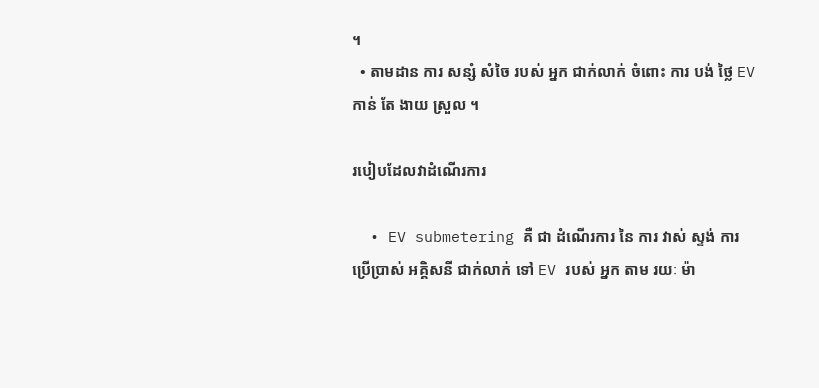។
  • តាមដាន ការ សន្សំ សំចៃ របស់ អ្នក ជាក់លាក់ ចំពោះ ការ បង់ ថ្លៃ EV កាន់ តែ ងាយ ស្រួល ។

របៀបដែលវាដំណើរការ

  • EV submetering គឺ ជា ដំណើរការ នៃ ការ វាស់ ស្ទង់ ការ ប្រើប្រាស់ អគ្គិសនី ជាក់លាក់ ទៅ EV របស់ អ្នក តាម រយៈ ម៉ា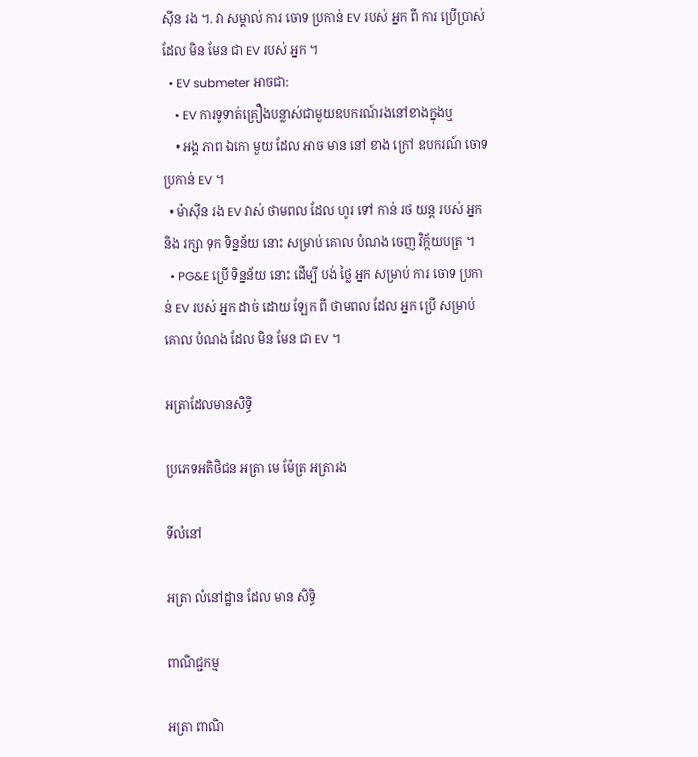ស៊ីន រង ។. វា សម្គាល់ ការ ចោទ ប្រកាន់ EV របស់ អ្នក ពី ការ ប្រើប្រាស់ ដែល មិន មែន ជា EV របស់ អ្នក ។
  • EV submeter អាចជា:
    • EV ការទូទាត់គ្រឿងបន្លាស់ជាមួយឧបករណ៍រងនៅខាងក្នុងឬ
    • អង្គ ភាព ឯកោ មួយ ដែល អាច មាន នៅ ខាង ក្រៅ ឧបករណ៍ ចោទ ប្រកាន់ EV ។
  • ម៉ាស៊ីន រង EV វាស់ ថាមពល ដែល ហូរ ទៅ កាន់ រថ យន្ត របស់ អ្នក និង រក្សា ទុក ទិន្នន័យ នោះ សម្រាប់ គោល បំណង ចេញ វិក្ក័យបត្រ ។
  • PG&E ប្រើ ទិន្នន័យ នោះ ដើម្បី បង់ ថ្លៃ អ្នក សម្រាប់ ការ ចោទ ប្រកាន់ EV របស់ អ្នក ដាច់ ដោយ ឡែក ពី ថាមពល ដែល អ្នក ប្រើ សម្រាប់ គោល បំណង ដែល មិន មែន ជា EV ។

អត្រាដែលមានសិទ្ធិ

ប្រភេទអតិថិជន អត្រា មេ ម៉ែត្រ អត្រារង

ទីលំនៅ

អត្រា លំនៅដ្ឋាន ដែល មាន សិទ្ធិ

ពាណិជ្ជកម្ម

អត្រា ពាណិ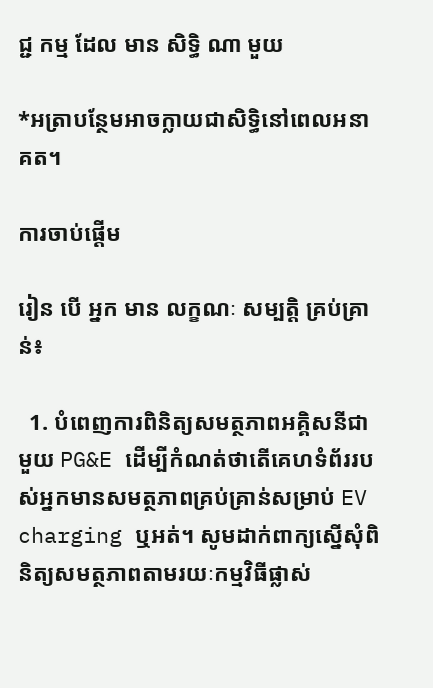ជ្ជ កម្ម ដែល មាន សិទ្ធិ ណា មួយ

*អត្រាបន្ថែមអាចក្លាយជាសិទ្ធិនៅពេលអនាគត។

ការចាប់ផ្តើម

រៀន បើ អ្នក មាន លក្ខណៈ សម្បត្តិ គ្រប់គ្រាន់៖

  1. បំពេញការពិនិត្យសមត្ថភាពអគ្គិសនីជាមួយ PG&E ដើម្បីកំណត់ថាតើគេហទំព័ររបស់អ្នកមានសមត្ថភាពគ្រប់គ្រាន់សម្រាប់ EV charging ឬអត់។ សូមដាក់ពាក្យស្នើសុំពិនិត្យសមត្ថភាពតាមរយៈកម្មវិធីផ្លាស់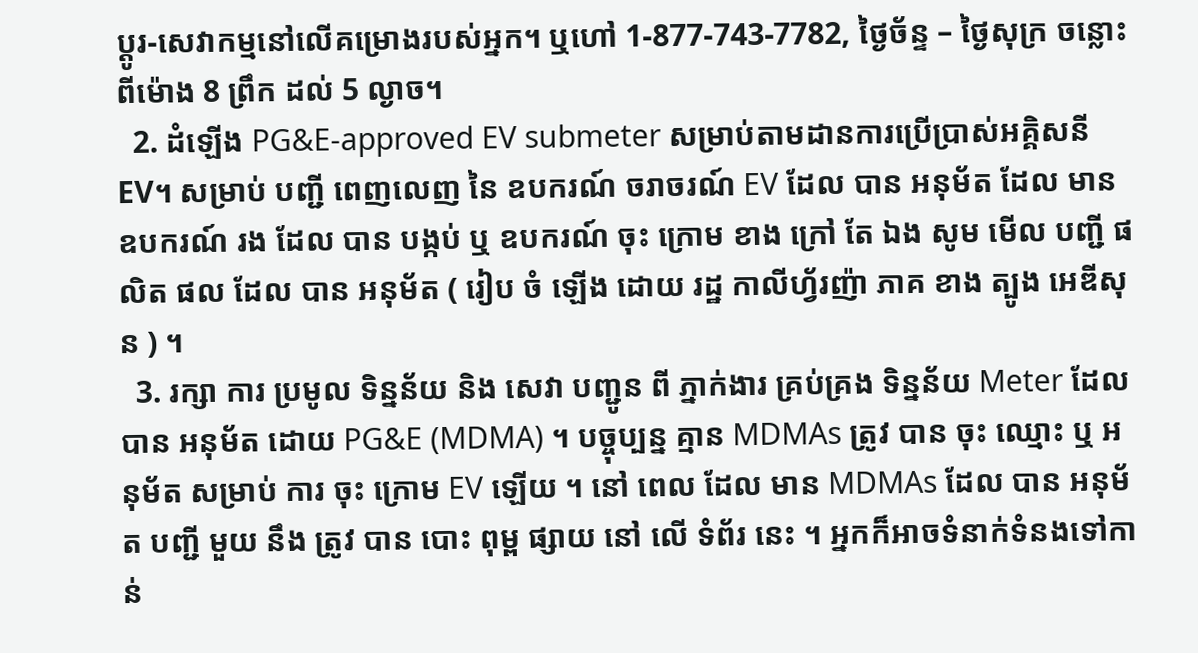ប្តូរ-សេវាកម្មនៅលើគម្រោងរបស់អ្នក។ ឬហៅ 1-877-743-7782, ថ្ងៃច័ន្ទ – ថ្ងៃសុក្រ ចន្លោះពីម៉ោង 8 ព្រឹក ដល់ 5 ល្ងាច។
  2. ដំឡើង PG&E-approved EV submeter សម្រាប់តាមដានការប្រើប្រាស់អគ្គិសនី EV។ សម្រាប់ បញ្ជី ពេញលេញ នៃ ឧបករណ៍ ចរាចរណ៍ EV ដែល បាន អនុម័ត ដែល មាន ឧបករណ៍ រង ដែល បាន បង្កប់ ឬ ឧបករណ៍ ចុះ ក្រោម ខាង ក្រៅ តែ ឯង សូម មើល បញ្ជី ផលិត ផល ដែល បាន អនុម័ត ( រៀប ចំ ឡើង ដោយ រដ្ឋ កាលីហ្វ័រញ៉ា ភាគ ខាង ត្បូង អេឌីសុន ) ។
  3. រក្សា ការ ប្រមូល ទិន្នន័យ និង សេវា បញ្ជូន ពី ភ្នាក់ងារ គ្រប់គ្រង ទិន្នន័យ Meter ដែល បាន អនុម័ត ដោយ PG&E (MDMA) ។ បច្ចុប្បន្ន គ្មាន MDMAs ត្រូវ បាន ចុះ ឈ្មោះ ឬ អនុម័ត សម្រាប់ ការ ចុះ ក្រោម EV ឡើយ ។ នៅ ពេល ដែល មាន MDMAs ដែល បាន អនុម័ត បញ្ជី មួយ នឹង ត្រូវ បាន បោះ ពុម្ព ផ្សាយ នៅ លើ ទំព័រ នេះ ។ អ្នកក៏អាចទំនាក់ទំនងទៅកាន់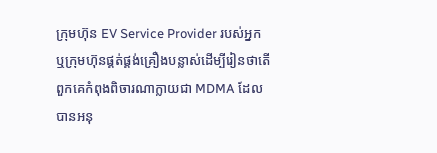ក្រុមហ៊ុន EV Service Provider របស់អ្នក ឬក្រុមហ៊ុនផ្គត់ផ្គង់គ្រឿងបន្លាស់ដើម្បីរៀនថាតើពួកគេកំពុងពិចារណាក្លាយជា MDMA ដែលបានអនុ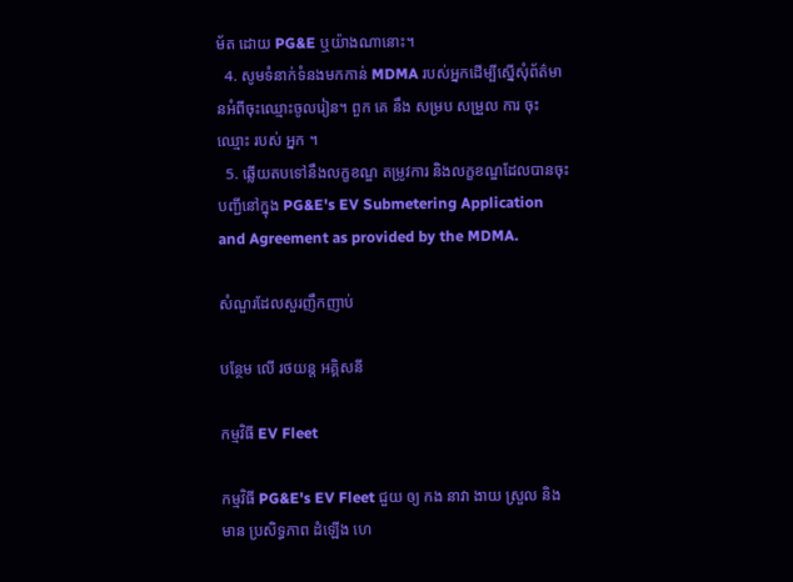ម័ត ដោយ PG&E ឬយ៉ាងណានោះ។
  4. សូមទំនាក់ទំនងមកកាន់ MDMA របស់អ្នកដើម្បីស្នើសុំព័ត៌មានអំពីចុះឈ្មោះចូលរៀន។ ពួក គេ នឹង សម្រប សម្រួល ការ ចុះ ឈ្មោះ របស់ អ្នក ។
  5. ឆ្លើយតបទៅនឹងលក្ខខណ្ឌ តម្រូវការ និងលក្ខខណ្ឌដែលបានចុះបញ្ជីនៅក្នុង PG&E's EV Submetering Application and Agreement as provided by the MDMA.

សំណួរដែលសួរញឹកញាប់

បន្ថែម លើ រថយន្ត អគ្គិសនី

កម្មវិធី EV Fleet

កម្មវិធី PG&E's EV Fleet ជួយ ឲ្យ កង នាវា ងាយ ស្រួល និង មាន ប្រសិទ្ធភាព ដំឡើង ហេ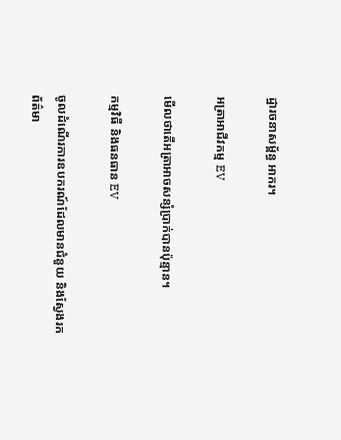ដ្ឋារចនាសម្ព័ន្ធ អាករ។

អត្រាអាជីវកម្ម EV

មើលថាតើអត្រាអាចសន្សំប្រាក់បានប៉ុន្មាន។

កម្មវិធី និងធនធាន EV

ចូលដំណើរការឧបករណ៍ដែលមានជំនួយ និងស្វែងរកព័ត៌មា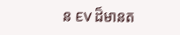ន EV ដ៏មានត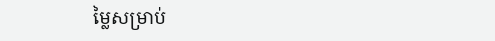ម្លៃសម្រាប់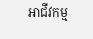អាជីវកម្ម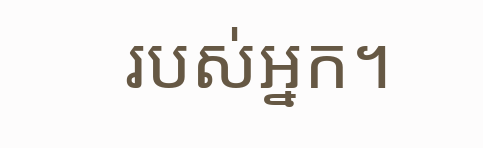របស់អ្នក។